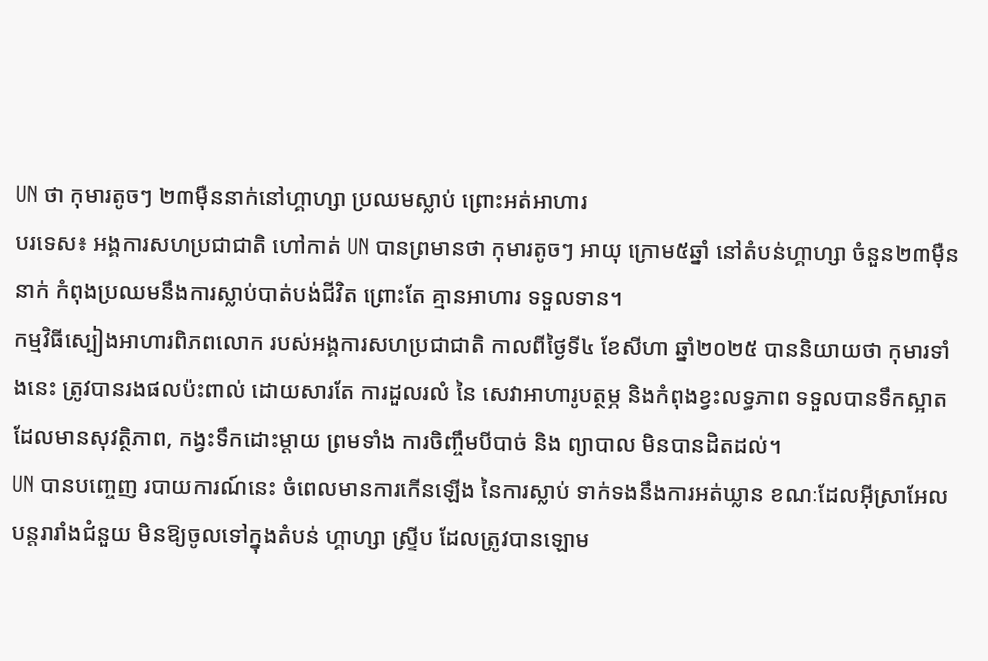UN ថា កុមារតូចៗ ២៣ម៉ឺននាក់នៅហ្គាហ្សា ប្រឈមស្លាប់ ព្រោះអត់អាហារ
បរទេស៖ អង្គការសហប្រជាជាតិ ហៅកាត់ UN បានព្រមានថា កុមារតូចៗ អាយុ ក្រោម៥ឆ្នាំ នៅតំបន់ហ្គាហ្សា ចំនួន២៣ម៉ឺននាក់ កំពុងប្រឈមនឹងការស្លាប់បាត់បង់ជីវិត ព្រោះតែ គ្មានអាហារ ទទួលទាន។
កម្មវិធីស្បៀងអាហារពិភពលោក របស់អង្គការសហប្រជាជាតិ កាលពីថ្ងៃទី៤ ខែសីហា ឆ្នាំ២០២៥ បាននិយាយថា កុមារទាំងនេះ ត្រូវបានរងផលប៉ះពាល់ ដោយសារតែ ការដួលរលំ នៃ សេវាអាហារូបត្ថម្ភ និងកំពុងខ្វះលទ្ធភាព ទទួលបានទឹកស្អាត ដែលមានសុវត្ថិភាព, កង្វះទឹកដោះម្តាយ ព្រមទាំង ការចិញ្ចឹមបីបាច់ និង ព្យាបាល មិនបានដិតដល់។
UN បានបញ្ចេញ របាយការណ៍នេះ ចំពេលមានការកើនឡើង នៃការស្លាប់ ទាក់ទងនឹងការអត់ឃ្លាន ខណៈដែលអ៊ីស្រាអែល បន្តរារាំងជំនួយ មិនឱ្យចូលទៅក្នុងតំបន់ ហ្គាហ្សា ស្ទ្រីប ដែលត្រូវបានឡោម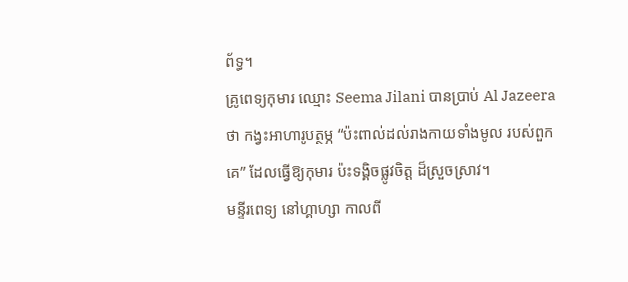ព័ទ្ធ។
គ្រូពេទ្យកុមារ ឈ្មោះ Seema Jilani បានប្រាប់ Al Jazeera ថា កង្វះអាហារូបត្ថម្ភ “ប៉ះពាល់ដល់រាងកាយទាំងមូល របស់ពួកគេ” ដែលធ្វើឱ្យកុមារ ប៉ះទង្គិចផ្លូវចិត្ត ដ៏ស្រួចស្រាវ។
មន្ទីរពេទ្យ នៅហ្គាហ្សា កាលពី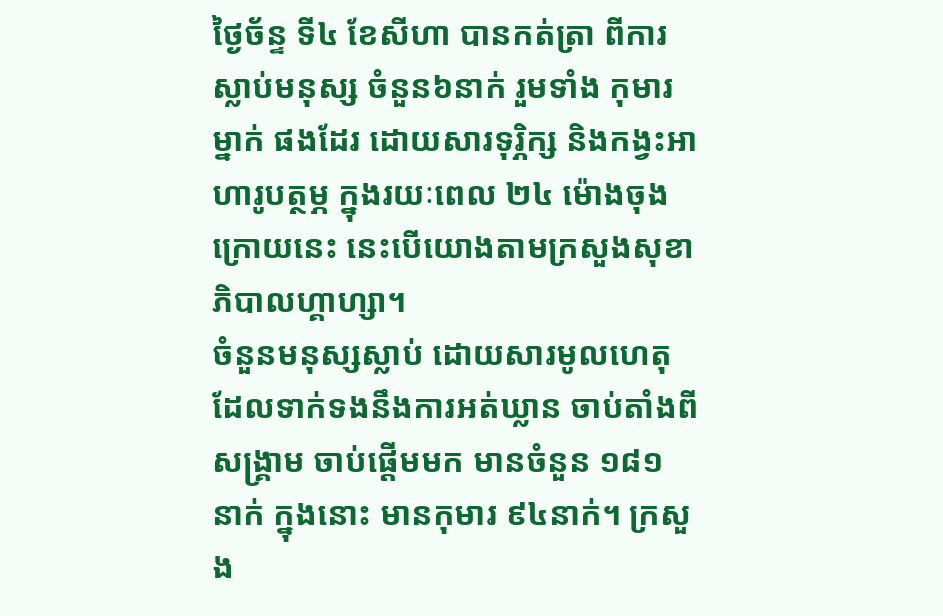ថ្ងៃច័ន្ទ ទី៤ ខែសីហា បានកត់ត្រា ពីការស្លាប់មនុស្ស ចំនួន៦នាក់ រួមទាំង កុមារម្នាក់ ផងដែរ ដោយសារទុរ្ភិក្ស និងកង្វះអាហារូបត្ថម្ភ ក្នុងរយៈពេល ២៤ ម៉ោងចុងក្រោយនេះ នេះបើយោងតាមក្រសួងសុខាភិបាលហ្គាហ្សា។
ចំនួនមនុស្សស្លាប់ ដោយសារមូលហេតុ ដែលទាក់ទងនឹងការអត់ឃ្លាន ចាប់តាំងពីសង្គ្រាម ចាប់ផ្តើមមក មានចំនួន ១៨១ នាក់ ក្នុងនោះ មានកុមារ ៩៤នាក់។ ក្រសួង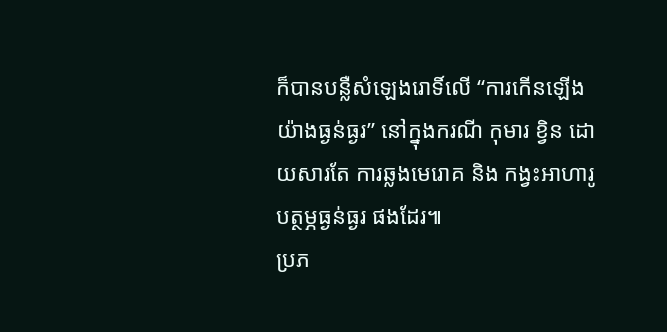ក៏បានបន្លឺសំឡេងរោទិ៍លើ “ការកើនឡើងយ៉ាងធ្ងន់ធ្ងរ” នៅក្នុងករណី កុមារ ខ្វិន ដោយសារតែ ការឆ្លងមេរោគ និង កង្វះអាហារូបត្ថម្ភធ្ងន់ធ្ងរ ផងដែរ៕
ប្រភ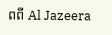ពពី Al Jazeera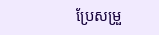ប្រែសម្រួ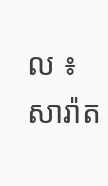ល ៖ សារ៉ាត